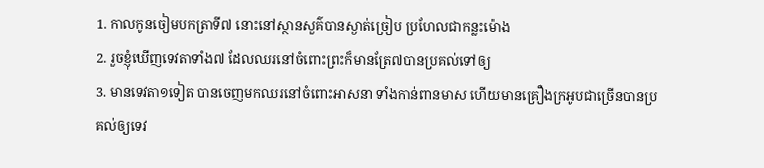1. កាលកូនចៀមបកត្រាទី៧ នោះនៅស្ថានសួគ៌បានស្ងាត់ច្រៀប ប្រហែលជាកន្លះម៉ោង
2. រួចខ្ញុំឃើញទេវតាទាំង៧ ដែលឈរនៅចំពោះព្រះក៏មានត្រែ៧បានប្រគល់ទៅឲ្យ
3. មានទេវតា១ទៀត បានចេញមកឈរនៅចំពោះអាសនា ទាំងកាន់ពានមាស ហើយមានគ្រឿងក្រអូបជាច្រើនបានប្រគល់ឲ្យទេវ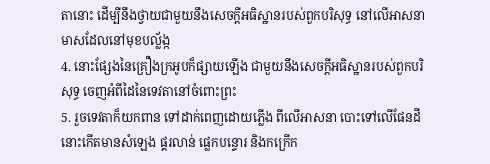តានោះ ដើម្បីនឹងថ្វាយជាមួយនឹងសេចក្ដីអធិស្ឋានរបស់ពួកបរិសុទ្ធ នៅលើអាសនាមាសដែលនៅមុខបល្ល័ង្ក
4. នោះផ្សែងនៃគ្រឿងក្រអូបក៏ផ្សាយឡើង ជាមួយនឹងសេចក្ដីអធិស្ឋានរបស់ពួកបរិសុទ្ធ ចេញអំពីដៃនៃទេវតានៅចំពោះព្រះ
5. រួចទេវតាក៏យកពាន ទៅដាក់ពេញដោយភ្លើង ពីលើអាសនា បោះទៅលើផែនដី នោះកើតមានសំឡេង ផ្គរលាន់ ផ្លេកបន្ទោរ និងកក្រើក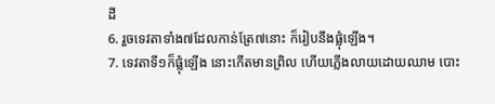ដី
6. រួចទេវតាទាំង៧ដែលកាន់ត្រែ៧នោះ ក៏រៀបនឹងផ្លុំឡើង។
7. ទេវតាទី១ក៏ផ្លុំឡើង នោះកើតមានព្រិល ហើយភ្លើងលាយដោយឈាម បោះ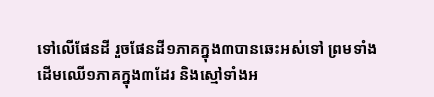ទៅលើផែនដី រួចផែនដី១ភាគក្នុង៣បានឆេះអស់ទៅ ព្រមទាំងដើមឈើ១ភាគក្នុង៣ដែរ និងស្មៅទាំងអ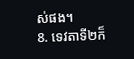ស់ផង។
8. ទេវតាទី២ក៏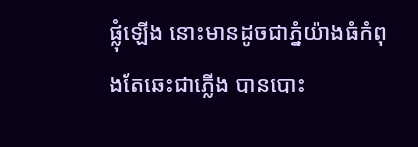ផ្លុំឡើង នោះមានដូចជាភ្នំយ៉ាងធំកំពុងតែឆេះជាភ្លើង បានបោះ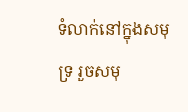ទំលាក់នៅក្នុងសមុទ្រ រួចសមុ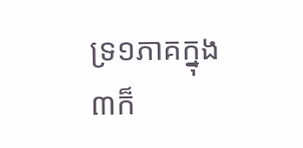ទ្រ១ភាគក្នុង៣ក៏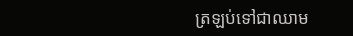ត្រឡប់ទៅជាឈាម